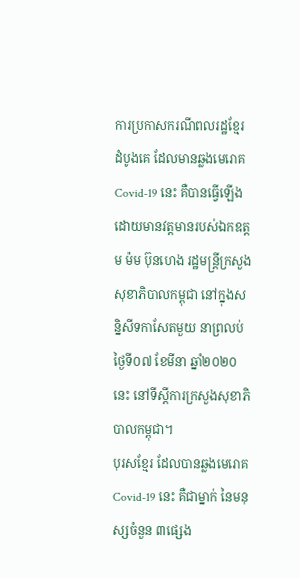ការប្រកាសករណីពលរដ្ឋខ្មែរ ដំបូងគេ ដែលមានឆ្លងមេរោគ Covid-19 នេះ គឺបានធ្វើឡើង ដោយមានវត្តមានរបស់ឯកឧត្តម ម៉ម ប៊ុនហេង រដ្ឋមន្ត្រីក្រសួងសុខាភិបាលកម្ពុជា នៅក្នុងសន្និសីទកាសែតមួយ នាព្រលប់ថ្ងៃទី០៧ ខែមីនា ឆ្នាំ២០២០នេះ នៅទីស្តីការក្រសួងសុខាភិបាលកម្ពុជា។
បុរសខ្មែរ ដែលបានឆ្លងមេរោគ Covid-19 នេះ គឺជាម្នាក់ នៃមនុស្សចំនួន ៣ផ្សេង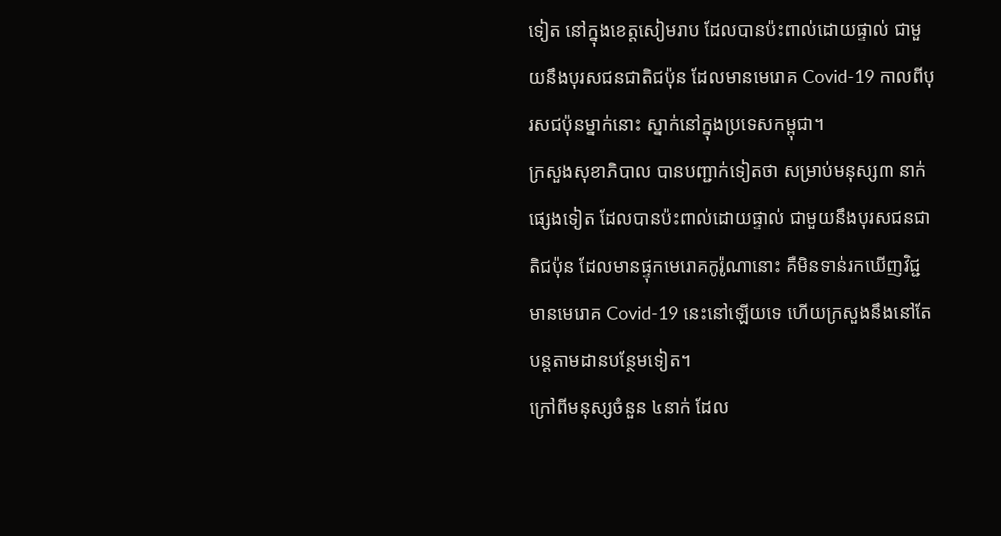ទៀត នៅក្នុងខេត្តសៀមរាប ដែលបានប៉ះពាល់ដោយផ្ទាល់ ជាមួយនឹងបុរសជនជាតិជប៉ុន ដែលមានមេរោគ Covid-19 កាលពីបុរសជប៉ុនម្នាក់នោះ ស្នាក់នៅក្នុងប្រទេសកម្ពុជា។
ក្រសួងសុខាភិបាល បានបញ្ជាក់ទៀតថា សម្រាប់មនុស្ស៣ នាក់ផ្សេងទៀត ដែលបានប៉ះពាល់ដោយផ្ទាល់ ជាមួយនឹងបុរសជនជាតិជប៉ុន ដែលមានផ្ទុកមេរោគកូរ៉ូណានោះ គឺមិនទាន់រកឃើញវិជ្ជមានមេរោគ Covid-19 នេះនៅឡើយទេ ហើយក្រសួងនឹងនៅតែបន្ដតាមដានបន្ថែមទៀត។
ក្រៅពីមនុស្សចំនួន ៤នាក់ ដែល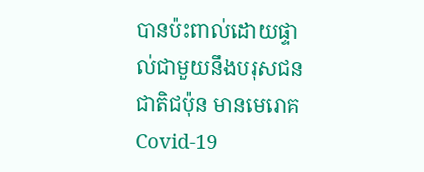បានប៉ះពាល់ដោយផ្ទាល់ជាមួយនឹងបរុសជនជាតិជប៉ុន មានមេរោគ Covid-19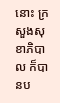នោះ ក្រសួងសុខាភិបាល ក៏បានប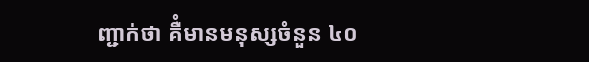ញ្ជាក់ថា គឺំមានមនុស្សចំនួន ៤០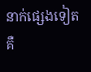នាក់ផ្សេងទៀត គឺ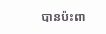បានប៉ះពា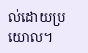ល់ដោយប្រយោល។